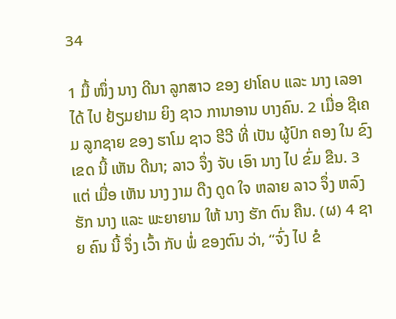34

1 ມື້ ໜຶ່ງ ນາງ ດີນາ ລູກສາວ ຂອງ ຢາໂຄບ ແລະ ນາງ ເລອາ ໄດ້ ໄປ ຢ້ຽມຢາມ ຍິງ ຊາວ ການາອານ ບາງຄົນ. 2 ເມື່ອ ຊີເຄມ ລູກຊາຍ ຂອງ ຮາໂມ ຊາວ ຮີວີ ທີ່ ເປັນ ຜູ້ປົກ ຄອງ ໃນ ຂົງ ເຂດ ນີ້ ເຫັນ ດີນາ; ລາວ ຈຶ່ງ ຈັບ ເອົາ ນາງ ໄປ ຂົ່ມ ຂືນ. 3 ແຕ່ ເມື່ອ ເຫັນ ນາງ ງາມ ດືງ ດູດ ໃຈ ຫລາຍ ລາວ ຈຶ່ງ ຫລົງ ຮັກ ນາງ ແລະ ພະຍາຍາມ ໃຫ້ ນາງ ຮັກ ຕົນ ຄືນ. (ຜ) 4 ຊາຍ ຄົນ ນີ້ ຈຶ່ງ ເວົ້າ ກັບ ພໍ່ ຂອງຕົນ ວ່າ, “ຈົ່ງ ໄປ ຂໍ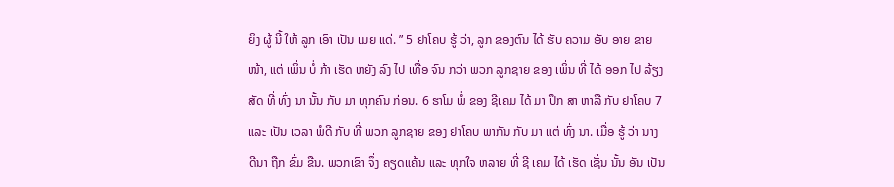ຍິງ ຜູ້ ນີ້ ໃຫ້ ລູກ ເອົາ ເປັນ ເມຍ ແດ່. ” 5 ຢາໂຄບ ຮູ້ ວ່າ, ລູກ ຂອງຕົນ ໄດ້ ຮັບ ຄວາມ ອັບ ອາຍ ຂາຍໜ້າ, ແຕ່ ເພິ່ນ ບໍ່ ກ້າ ເຮັດ ຫຍັງ ລົງ ໄປ ເທື່ອ ຈົນ ກວ່າ ພວກ ລູກຊາຍ ຂອງ ເພິ່ນ ທີ່ ໄດ້ ອອກ ໄປ ລ້ຽງ ສັດ ທີ່ ທົ່ງ ນາ ນັ້ນ ກັບ ມາ ທຸກຄົນ ກ່ອນ. 6 ຮາໂມ ພໍ່ ຂອງ ຊີເຄມ ໄດ້ ມາ ປຶກ ສາ ຫາລື ກັບ ຢາໂຄບ 7 ແລະ ເປັນ ເວລາ ພໍດີ ກັບ ທີ່ ພວກ ລູກຊາຍ ຂອງ ຢາໂຄບ ພາກັນ ກັບ ມາ ແຕ່ ທົ່ງ ນາ. ເມື່ອ ຮູ້ ວ່າ ນາງ ດີນາ ຖືກ ຂົ່ມ ຂືນ. ພວກເຂົາ ຈຶ່ງ ຄຽດແຄ້ນ ແລະ ທຸກໃຈ ຫລາຍ ທີ່ ຊີ ເຄມ ໄດ້ ເຮັດ ເຊັ່ນ ນັ້ນ ອັນ ເປັນ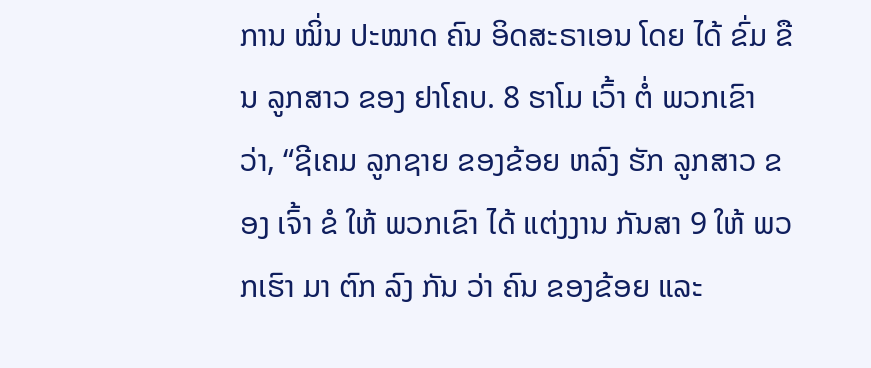ການ ໝິ່ນ ປະໝາດ ຄົນ ອິດສະຣາເອນ ໂດຍ ໄດ້ ຂົ່ມ ຂືນ ລູກສາວ ຂອງ ຢາໂຄບ. 8 ຮາໂມ ເວົ້າ ຕໍ່ ພວກເຂົາ ວ່າ, “ຊີເຄມ ລູກຊາຍ ຂອງຂ້ອຍ ຫລົງ ຮັກ ລູກສາວ ຂອງ ເຈົ້າ ຂໍ ໃຫ້ ພວກເຂົາ ໄດ້ ແຕ່ງງານ ກັນສາ 9 ໃຫ້ ພວກເຮົາ ມາ ຕົກ ລົງ ກັນ ວ່າ ຄົນ ຂອງຂ້ອຍ ແລະ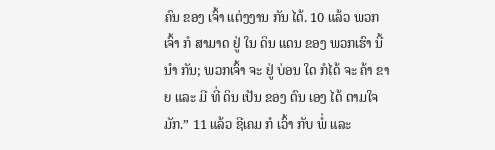ຄົນ ຂອງ ເຈົ້າ ແຕ່ງງານ ກັນ ໄດ້. 10 ແລ້ວ ພວກເຈົ້າ ກໍ ສາມາດ ຢູ່ ໃນ ດິນ ແດນ ຂອງ ພວກເຮົາ ນີ້ ນໍາ ກັນ; ພວກເຈົ້າ ຈະ ຢູ່ ບ່ອນ ໃດ ກໍໄດ້ ຈະ ຄ້າ ຂາຍ ແລະ ມີ ທີ່ ດິນ ເປັນ ຂອງ ຕົນ ເອງ ໄດ້ ຕາມໃຈມັກ.” 11 ແລ້ວ ຊີເຄມ ກໍ ເວົ້າ ກັບ ພໍ່ ແລະ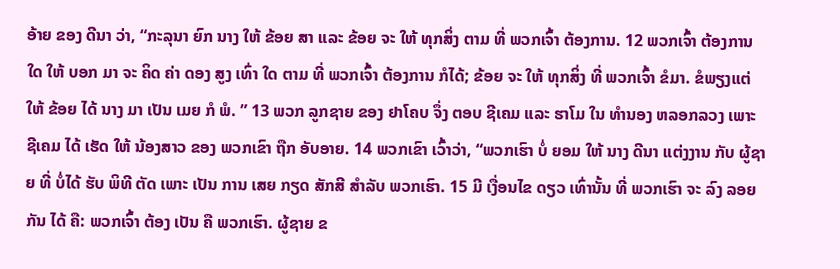ອ້າຍ ຂອງ ດີນາ ວ່າ, “ກະລຸນາ ຍົກ ນາງ ໃຫ້ ຂ້ອຍ ສາ ແລະ ຂ້ອຍ ຈະ ໃຫ້ ທຸກສິ່ງ ຕາມ ທີ່ ພວກເຈົ້າ ຕ້ອງການ. 12 ພວກເຈົ້າ ຕ້ອງການ ໃດ ໃຫ້ ບອກ ມາ ຈະ ຄິດ ຄ່າ ດອງ ສູງ ເທົ່າ ໃດ ຕາມ ທີ່ ພວກເຈົ້າ ຕ້ອງການ ກໍໄດ້; ຂ້ອຍ ຈະ ໃຫ້ ທຸກສິ່ງ ທີ່ ພວກເຈົ້າ ຂໍມາ. ຂໍພຽງແຕ່ ໃຫ້ ຂ້ອຍ ໄດ້ ນາງ ມາ ເປັນ ເມຍ ກໍ ພໍ. ” 13 ພວກ ລູກຊາຍ ຂອງ ຢາໂຄບ ຈຶ່ງ ຕອບ ຊີເຄມ ແລະ ຮາໂມ ໃນ ທໍານອງ ຫລອກລວງ ເພາະ ຊີເຄມ ໄດ້ ເຮັດ ໃຫ້ ນ້ອງສາວ ຂອງ ພວກເຂົາ ຖືກ ອັບອາຍ. 14 ພວກເຂົາ ເວົ້າວ່າ, “ພວກເຮົາ ບໍ່ ຍອມ ໃຫ້ ນາງ ດີນາ ແຕ່ງງານ ກັບ ຜູ້ຊາຍ ທີ່ ບໍ່ໄດ້ ຮັບ ພິທີ ຕັດ ເພາະ ເປັນ ການ ເສຍ ກຽດ ສັກສີ ສໍາລັບ ພວກເຮົາ. 15 ມີ ເງື່ອນໄຂ ດຽວ ເທົ່ານັ້ນ ທີ່ ພວກເຮົາ ຈະ ລົງ ລອຍ ກັນ ໄດ້ ຄື: ພວກເຈົ້າ ຕ້ອງ ເປັນ ຄື ພວກເຮົາ. ຜູ້ຊາຍ ຂ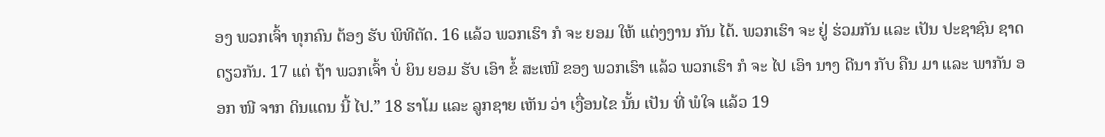ອງ ພວກເຈົ້າ ທຸກຄົນ ຕ້ອງ ຮັບ ພິທີຕັດ. 16 ແລ້ວ ພວກເຮົາ ກໍ ຈະ ຍອມ ໃຫ້ ແຕ່ງງານ ກັນ ໄດ້. ພວກເຮົາ ຈະ ຢູ່ ຮ່ວມກັນ ແລະ ເປັນ ປະຊາຊົນ ຊາດ ດຽວກັນ. 17 ແຕ່ ຖ້າ ພວກເຈົ້າ ບໍ່ ຍິນ ຍອມ ຮັບ ເອົາ ຂໍ້ ສະເໜີ ຂອງ ພວກເຮົາ ແລ້ວ ພວກເຮົາ ກໍ ຈະ ໄປ ເອົາ ນາງ ດີນາ ກັບ ຄືນ ມາ ແລະ ພາກັນ ອອກ ໜີ ຈາກ ດິນແດນ ນີ້ ໄປ.” 18 ຮາໂມ ແລະ ລູກຊາຍ ເຫັນ ວ່າ ເງື່ອນໄຂ ນັ້ນ ເປັນ ທີ່ ພໍໃຈ ແລ້ວ 19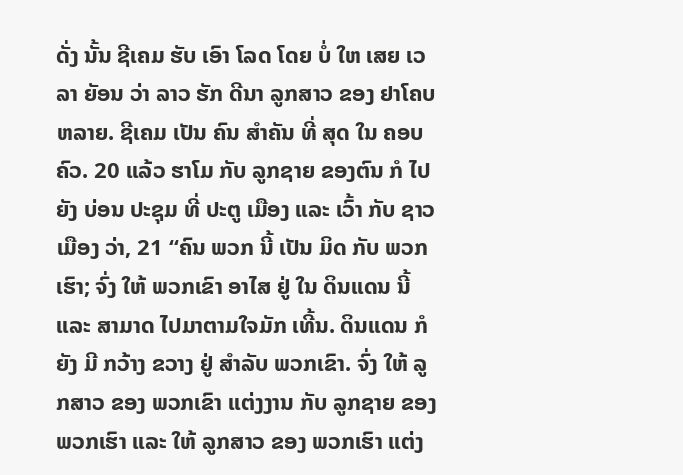ດັ່ງ ນັ້ນ ຊີເຄມ ຮັບ ເອົາ ໂລດ ໂດຍ ບໍ່ ໃຫ ເສຍ ເວລາ ຍັອນ ວ່າ ລາວ ຮັກ ດີນາ ລູກສາວ ຂອງ ຢາໂຄບ ຫລາຍ. ຊີເຄມ ເປັນ ຄົນ ສໍາຄັນ ທີ່ ສຸດ ໃນ ຄອບຄົວ. 20 ແລ້ວ ຮາໂມ ກັບ ລູກຊາຍ ຂອງຕົນ ກໍ ໄປ ຍັງ ບ່ອນ ປະຊຸມ ທີ່ ປະຕູ ເມືອງ ແລະ ເວົ້າ ກັບ ຊາວ ເມືອງ ວ່າ, 21 “ຄົນ ພວກ ນີ້ ເປັນ ມິດ ກັບ ພວກເຮົາ; ຈົ່ງ ໃຫ້ ພວກເຂົາ ອາໄສ ຢູ່ ໃນ ດິນແດນ ນີ້ ແລະ ສາມາດ ໄປມາຕາມໃຈມັກ ເທີ້ນ. ດິນແດນ ກໍ ຍັງ ມີ ກວ້າງ ຂວາງ ຢູ່ ສໍາລັບ ພວກເຂົາ. ຈົ່ງ ໃຫ້ ລູກສາວ ຂອງ ພວກເຂົາ ແຕ່ງງານ ກັບ ລູກຊາຍ ຂອງ ພວກເຮົາ ແລະ ໃຫ້ ລູກສາວ ຂອງ ພວກເຮົາ ແຕ່ງ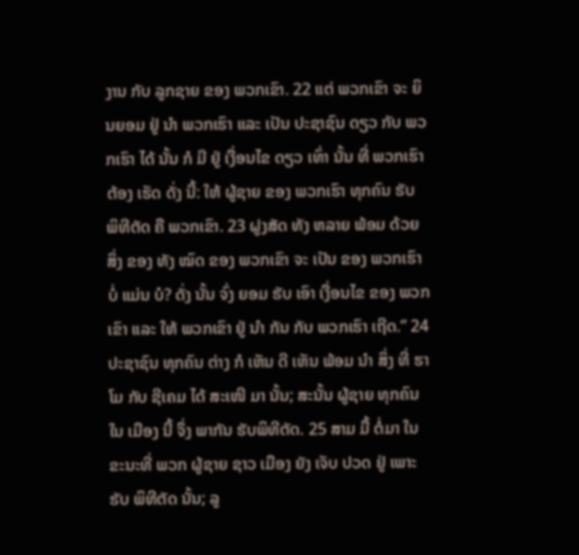ງານ ກັບ ລູກຊາຍ ຂອງ ພວກເຂົາ. 22 ແຕ່ ພວກເຂົາ ຈະ ຍິນຍອມ ຢູ່ ນໍາ ພວກເຮົາ ແລະ ເປັນ ປະຊາຊົນ ດຽວ ກັບ ພວກເຮົາ ໄດ້ ນັ້ນ ກໍ ມີ ຢູ່ ເງື່ອນໄຂ ດຽວ ເທົ່າ ນັ້ນ ທີ່ ພວກເຮົາ ຕ້ອງ ເຮັດ ດັ່ງ ນີ້: ໃຫ້ ຜູ້ຊາຍ ຂອງ ພວກເຮົາ ທຸກຄົນ ຮັບ ພິທີຕັດ ຄື ພວກເຂົາ. 23 ຝູງສັດ ທັງ ຫລາຍ ພ້ອມ ດ້ວຍ ສິ່ງ ຂອງ ທັງ ໝົດ ຂອງ ພວກເຂົາ ຈະ ເປັນ ຂອງ ພວກເຮົາ ບໍ່ ແມ່ນ ບໍ? ດັ່ງ ນັ້ນ ຈົ່ງ ຍອມ ຮັບ ເອົາ ເງື່ອນໄຂ ຂອງ ພວກເຂົາ ແລະ ໃຫ້ ພວກເຂົາ ຢູ່ ນໍາ ກັນ ກັບ ພວກເຮົາ ເຖີດ.” 24 ປະຊາຊົນ ທຸກຄົນ ຕ່າງ ກໍ ເຫັນ ດີ ເຫັນ ພ້ອມ ນໍາ ສິ່ງ ທີ່ ຮາໂມ ກັບ ຊີເຄມ ໄດ້ ສະເໜີ ມາ ນັ້ນ; ສະນັ້ນ ຜູ້ຊາຍ ທຸກຄົນ ໃນ ເມືອງ ນີ້ ຈຶ່ງ ພາກັນ ຮັບພິທີຕັດ. 25 ສາມ ມື້ ຕໍ່ມາ ໃນ ຂະນະທີ່ ພວກ ຜູ້ຊາຍ ຊາວ ເມືອງ ຍັງ ເຈັບ ປວດ ຢູ່ ເພາະ ຮັບ ພິທີຕັດ ນັ້ນ; ລູ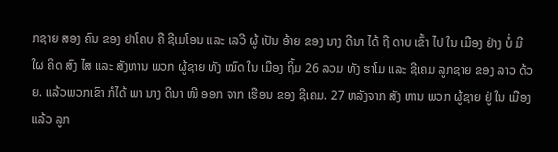ກຊາຍ ສອງ ຄົນ ຂອງ ຢາໂຄບ ຄື ຊີເມໂອນ ແລະ ເລວີ ຜູ້ ເປັນ ອ້າຍ ຂອງ ນາງ ດີນາ ໄດ້ ຖື ດາບ ເຂົ້າ ໄປ ໃນ ເມືອງ ຢ່າງ ບໍ່ ມີ ໃຜ ຄິດ ສົງ ໄສ ແລະ ສັງຫານ ພວກ ຜູ້ຊາຍ ທັງ ໝົດ ໃນ ເມືອງ ຖິ້ມ 26 ລວມ ທັງ ຮາໂມ ແລະ ຊີເຄມ ລູກຊາຍ ຂອງ ລາວ ດ້ວຍ. ແລ້ວພວກເຂົາ ກໍໄດ້ ພາ ນາງ ດີນາ ໜີ ອອກ ຈາກ ເຮືອນ ຂອງ ຊີເຄມ. 27 ຫລັງຈາກ ສັງ ຫານ ພວກ ຜູ້ຊາຍ ຢູ່ ໃນ ເມືອງ ແລ້ວ ລູກ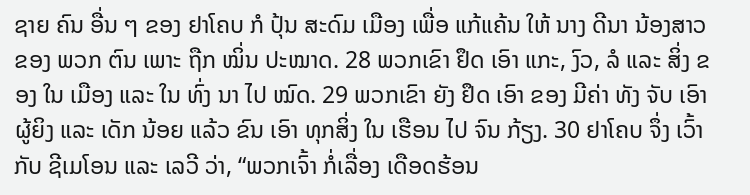ຊາຍ ຄົນ ອື່ນ ໆ ຂອງ ຢາໂຄບ ກໍ ປຸ້ນ ສະດົມ ເມືອງ ເພື່ອ ແກ້ແຄ້ນ ໃຫ້ ນາງ ດີນາ ນ້ອງສາວ ຂອງ ພວກ ຕົນ ເພາະ ຖືກ ໝິ່ນ ປະໝາດ. 28 ພວກເຂົາ ຢຶດ ເອົາ ແກະ, ງົວ, ລໍ ແລະ ສິ່ງ ຂອງ ໃນ ເມືອງ ແລະ ໃນ ທົ່ງ ນາ ໄປ ໝົດ. 29 ພວກເຂົາ ຍັງ ຢຶດ ເອົາ ຂອງ ມີຄ່າ ທັງ ຈັບ ເອົາ ຜູ້ຍິງ ແລະ ເດັກ ນ້ອຍ ແລ້ວ ຂົນ ເອົາ ທຸກສິ່ງ ໃນ ເຮືອນ ໄປ ຈົນ ກ້ຽງ. 30 ຢາໂຄບ ຈຶ່ງ ເວົ້າ ກັບ ຊີເມໂອນ ແລະ ເລວີ ວ່າ, “ພວກເຈົ້າ ກໍ່ເລື່ອງ ເດືອດຮ້ອນ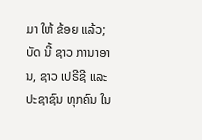ມາ ໃຫ້ ຂ້ອຍ ແລ້ວ; ບັດ ນີ້ ຊາວ ການາອານ, ຊາວ ເປຣີຊີ ແລະ ປະຊາຊົນ ທຸກຄົນ ໃນ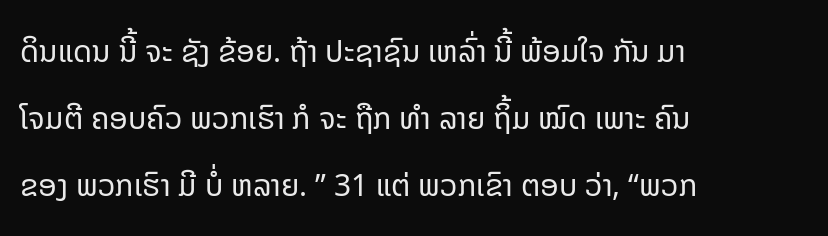ດິນແດນ ນີ້ ຈະ ຊັງ ຂ້ອຍ. ຖ້າ ປະຊາຊົນ ເຫລົ່າ ນີ້ ພ້ອມໃຈ ກັນ ມາ ໂຈມຕີ ຄອບຄົວ ພວກເຮົາ ກໍ ຈະ ຖືກ ທໍາ ລາຍ ຖິ້ມ ໝົດ ເພາະ ຄົນ ຂອງ ພວກເຮົາ ມີ ບໍ່ ຫລາຍ. ” 31 ແຕ່ ພວກເຂົາ ຕອບ ວ່າ, “ພວກ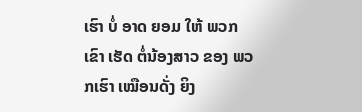ເຮົາ ບໍ່ ອາດ ຍອມ ໃຫ້ ພວກເຂົາ ເຮັດ ຕໍ່ນ້ອງສາວ ຂອງ ພວກເຮົາ ເໝືອນດັ່ງ ຍິງ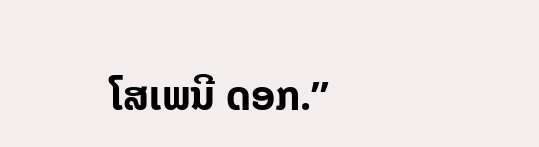ໂສເພນີ ດອກ.”